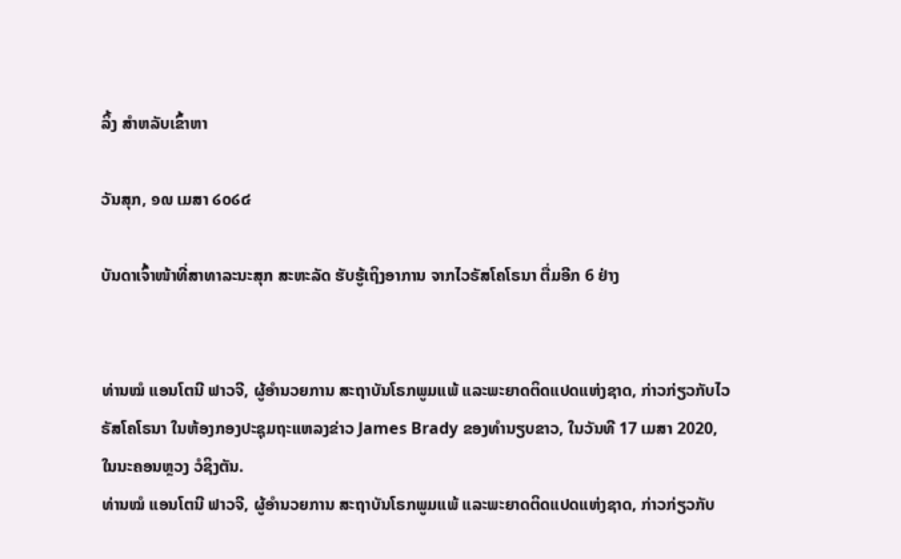ລິ້ງ ສຳຫລັບເຂົ້າຫາ

ວັນສຸກ, ໑໙ ເມສາ ໒໐໒໔

ບັນດາເຈົ້າໜ້າທີ່ສາທາລະນະສຸກ ສະຫະລັດ ຮັບຮູ້ເຖິງອາການ ຈາກໄວຣັສໂຄໂຣນາ ຕື່ມອີກ 6 ຢ່າງ


ທ່ານໝໍ ແອນໂຕນີ ຟາວຈີ, ຜູ້ອຳນວຍການ ສະຖາບັນໂຣກພູມແພ້ ແລະພະຍາດຕິດແປດແຫ່ງຊາດ, ກ່າວກ່ຽວກັບໄວຣັສໂຄໂຣນາ ໃນຫ້ອງກອງປະຊຸມຖະແຫລງຂ່າວ James Brady ຂອງທຳນຽບຂາວ, ໃນວັນທີ 17 ເມສາ 2020, ໃນນະຄອນຫຼວງ ວໍຊິງຕັນ.
ທ່ານໝໍ ແອນໂຕນີ ຟາວຈີ, ຜູ້ອຳນວຍການ ສະຖາບັນໂຣກພູມແພ້ ແລະພະຍາດຕິດແປດແຫ່ງຊາດ, ກ່າວກ່ຽວກັບ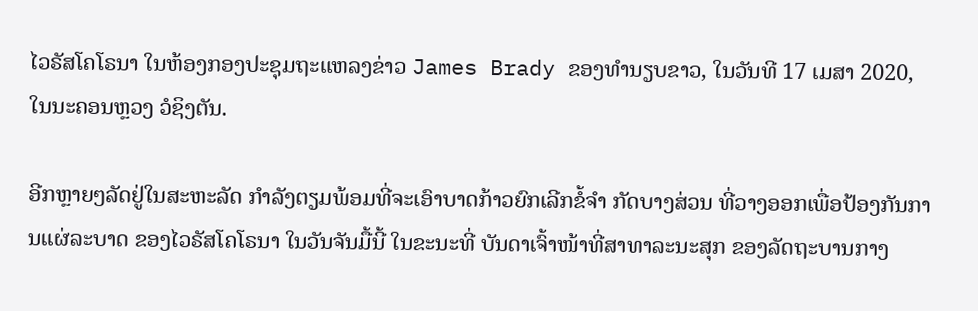ໄວຣັສໂຄໂຣນາ ໃນຫ້ອງກອງປະຊຸມຖະແຫລງຂ່າວ James Brady ຂອງທຳນຽບຂາວ, ໃນວັນທີ 17 ເມສາ 2020, ໃນນະຄອນຫຼວງ ວໍຊິງຕັນ.

ອີກຫຼາຍໆລັດຢູ່ໃນສະຫະລັດ ກຳລັງຕຽມພ້ອມທີ່ຈະເອົາບາດກ້າວຍົກເລີກຂໍ້ຈຳ ກັດບາງສ່ວນ ທີ່ວາງອອກເພື່ອປ້ອງກັນການແຜ່ລະບາດ ຂອງໄວຣັສໂຄໂຣນາ ໃນວັນຈັນມື້ນີ້ ໃນຂະນະທີ່ ບັນດາເຈົ້າໜ້າທີ່ສາທາລະນະສຸກ ຂອງລັດຖະບານກາງ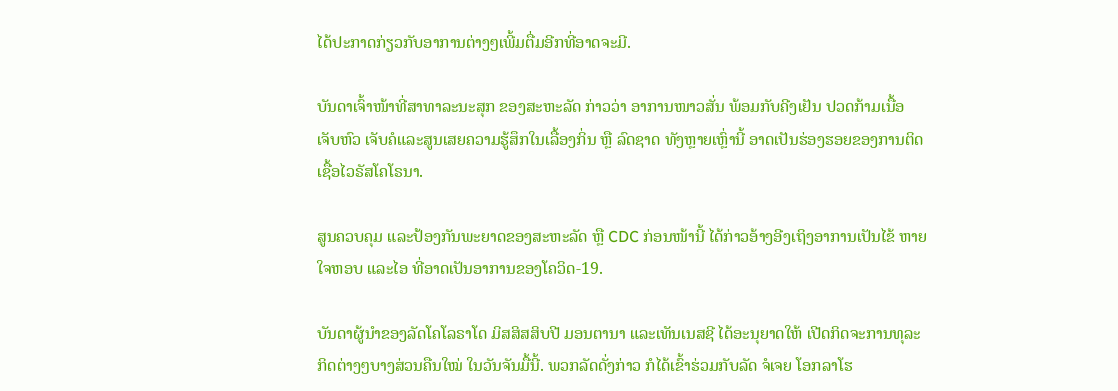ໄດ້ປະກາດກ່ຽວກັບອາການຕ່າງໆເພີ້ມຕື່ມອີກທີ່ອາດຈະມີ.

ບັນດາເຈົ້າໜ້າທີ່ສາທາລະນະສຸກ ຂອງສະຫະລັດ ກ່າວວ່າ ອາການໜາວສັ່ນ ພ້ອມກັບຄີງເຢັນ ປວດກ້າມເນື້ອ ເຈັບຫົວ ເຈັບຄໍແລະສູນເສຍຄວາມຮູ້ສຶກໃນເລື້ອງກິ່ນ ຫຼື ລົດຊາດ ທັງຫຼາຍເຫຼົ່ານີ້ ອາດເປັນຮ່ອງຮອຍຂອງການຕິດເຊື້ອໄວຣັສໂຄໂຣນາ.

ສູນຄວບຄຸມ ແລະປ້ອງກັນພະຍາດຂອງສະຫະລັດ ຫຼື CDC ກ່ອນໜ້ານີ້ ໄດ້ກ່າວອ້າງອີງເຖິງອາການເປັນໄຂ້ ຫາຍໃຈຫອບ ແລະໄອ ທີ່ອາດເປັນອາການຂອງໂຄວິດ-19.

ບັນດາຜູ້ນຳຂອງລັດໂຄໂລຣາໂດ ມິສສິສສິບປີ ມອນຕານາ ແລະເທັນເນສຊີ ໄດ້ອະນຸຍາດໃຫ້ ເປີດກິດຈະການທຸລະກິດຕ່າງໆບາງສ່ວນຄືນໃໝ່ ໃນວັນຈັນມື້ນີ້. ພວກລັດດັ່ງກ່າວ ກໍໄດ້ເຂົ້າຮ່ວມກັບລັດ ຈໍເຈຍ ໂອກລາໂຮ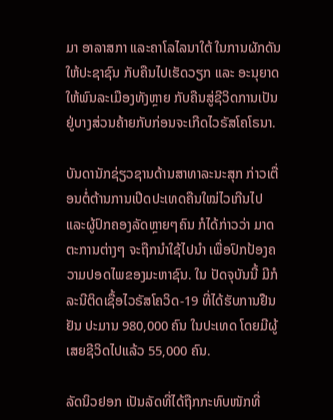ມາ ອາລາສກາ ແລະຄາໂລໄລນາໃຕ້ ໃນການຜັກດັນໃຫ້ປະຊາຊົນ ກັບຄືນໄປເຮັດວຽກ ແລະ ອະນຸຍາດໃຫ້ພົນລະເມືອງທັງຫຼາຍ ກັບຄືນສູ່ຊີວິດການເປັນຢູ່ບາງສ່ວນຄ້າຍກັບກ່ອນຈະເກີດໄວຣັສໂຄໂຣນາ.

ບັນດານັກຊ່ຽວຊານດ້ານສາທາລະນະສຸກ ກ່າວເຕື່ອນຕໍ່ຕ້ານການເປີດປະເທດຄືນໃໝ່ໄວເກີນໄປ ແລະຜູ້ປົກຄອງລັດຫຼາຍໆຄົນ ກໍໄດ້ກ່າວວ່າ ມາດຕະການຕ່າງໆ ຈະຖືກນຳໃຊ້ໄປນຳ ເພື່ອປົກປ້ອງຄວາມປອດໄພຂອງມະຫາຊົນ. ໃນ ປັດຈຸບັນນີ້ ມີກໍລະນີຕິດເຊື້ອໄວຣັສໂຄວິດ-19 ທີ່ໄດ້ຮັບການຢືນຢັນ ປະມານ 980,000 ຄົນ ໃນປະເທດ ໂດຍມີຜູ້ເສຍຊີວິດໄປແລ້ວ 55,000 ຄົນ.

ລັດນິວຢອກ ເປັນລັດທີ່ໄດ້ຖືກກະທົບໜັກທີ່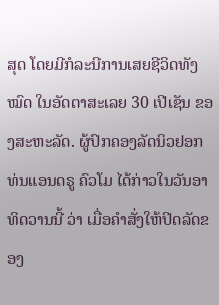ສຸດ ໂດຍມີກໍລະນີການເສຍຊີວິດທັງໝົດ ໃນອັດຕາສະເລຍ 30 ເປີເຊັນ ຂອງສະຫະລັດ. ຜູ້ປົກຄອງລັດນິວຢອກ ທ່ນແອນດຣູ ຄົວໂມ ໄດ້ກ່າວໃນວັນອາທິດວານນີ້ ວ່າ ເມື່ອຄຳສັ່ງໃຫ້ປິດລັດຂອງ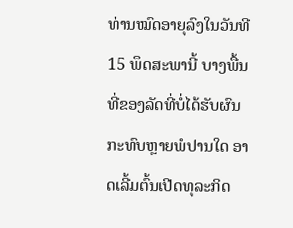ທ່ານໝົດອາຍຸລົງໃນວັນທີ 15 ພຶດສະພານີ້ ບາງພື້ນທີ່ຂອງລັດທີ່ບໍ່ໄດ້ຮັບຜົນກະທົບຫຼາຍພໍປານໃດ ອາດເລີ້ມຕົ້ນເປີດທຸລະກິດ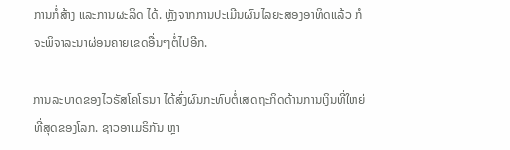ການກໍ່ສ້າງ ແລະການຜະລິດ ໄດ້. ຫຼັງຈາກການປະເມີນຜົນໄລຍະສອງອາທິດແລ້ວ ກໍຈະພິຈາລະນາຜ່ອນຄາຍເຂດອື່ນໆຕໍ່ໄປອີກ.

ການລະບາດຂອງໄວຣັສໂຄໂຣນາ ໄດ້ສົ່ງຜົນກະທົບຕໍ່ເສດຖະກິດດ້ານການເງິນທີ່ໃຫຍ່ທີ່ສຸດຂອງໂລກ. ຊາວອາເມຣິກັນ ຫຼາ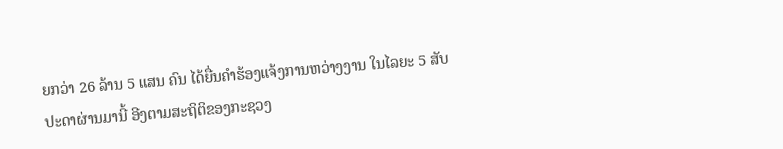ຍກວ່າ 26 ລ້ານ 5 ແສນ ຄົນ ໄດ້ຍື່ນຄຳຮ້ອງແຈ້ງການຫວ່າງງານ ໃນໄລຍະ 5 ສັບປະດາຜ່ານມານີ້ ອີງຕາມສະຖິຕິຂອງກະຊວງ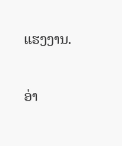ແຮງງານ.

ອ່າ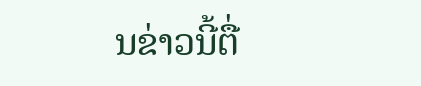ນຂ່າວນີ້ຕື່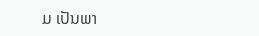ມ ເປັນພາ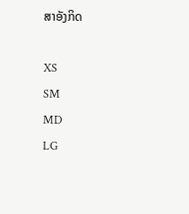ສາອັງກິດ

XS
SM
MD
LG